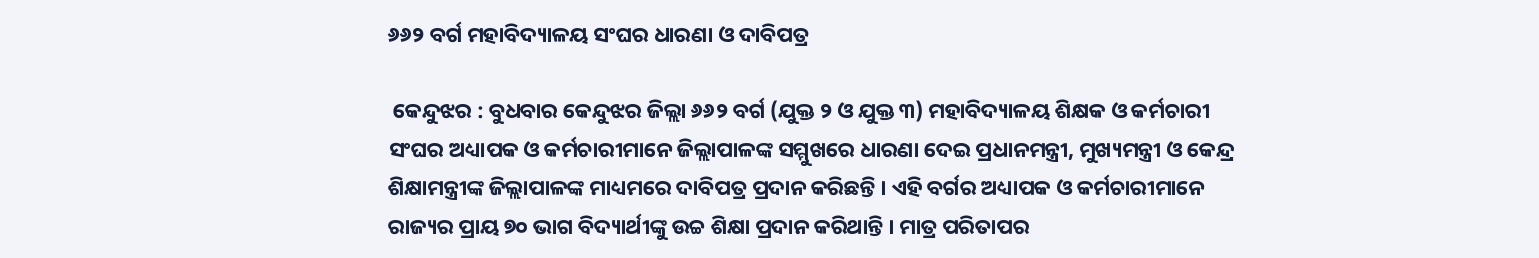୬୬୨ ବର୍ଗ ମହାବିଦ୍ୟାଳୟ ସଂଘର ଧାରଣା ଓ ଦାବିପତ୍ର

 କେନ୍ଦୁଝର : ବୁଧବାର କେନ୍ଦୁଝର ଜିଲ୍ଲା ୬୬୨ ବର୍ଗ (ଯୁକ୍ତ ୨ ଓ ଯୁକ୍ତ ୩) ମହାବିଦ୍ୟାଳୟ ଶିକ୍ଷକ ଓ କର୍ମଚାରୀ ସଂଘର ଅଧ୍ୟାପକ ଓ କର୍ମଚାରୀମାନେ ଜିଲ୍ଲାପାଳଙ୍କ ସମ୍ମୁଖରେ ଧାରଣା ଦେଇ ପ୍ରଧାନମନ୍ତ୍ରୀ, ମୁଖ୍ୟମନ୍ତ୍ରୀ ଓ କେନ୍ଦ୍ର ଶିକ୍ଷାମନ୍ତ୍ରୀଙ୍କ ଜିଲ୍ଲାପାଳଙ୍କ ମାଧ୍ୟମରେ ଦାବିପତ୍ର ପ୍ରଦାନ କରିଛନ୍ତି । ଏହି ବର୍ଗର ଅଧ୍ୟାପକ ଓ କର୍ମଚାରୀମାନେ ରାଜ୍ୟର ପ୍ରାୟ ୭୦ ଭାଗ ବିଦ୍ୟାର୍ଥୀଙ୍କୁ ଉଚ୍ଚ ଶିକ୍ଷା ପ୍ରଦାନ କରିଥାନ୍ତି । ମାତ୍ର ପରିତାପର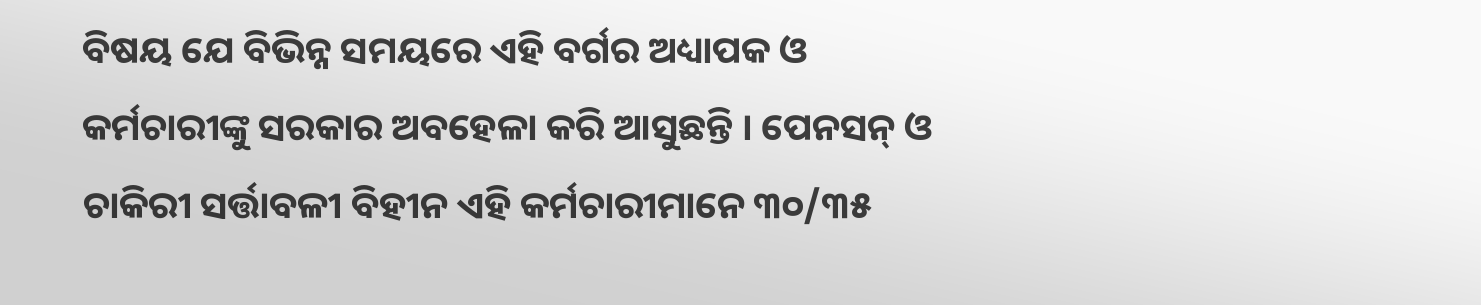ବିଷୟ ଯେ ବିଭିନ୍ନ ସମୟରେ ଏହି ବର୍ଗର ଅଧ୍ୟାପକ ଓ କର୍ମଚାରୀଙ୍କୁ ସରକାର ଅବହେଳା କରି ଆସୁଛନ୍ତି । ପେନସନ୍ ଓ ଚାକିରୀ ସର୍ତ୍ତାବଳୀ ବିହୀନ ଏହି କର୍ମଚାରୀମାନେ ୩୦/୩୫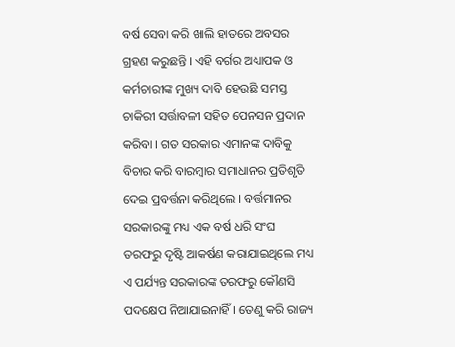ବର୍ଷ ସେବା କରି ଖାଲି ହାତରେ ଅବସର ଗ୍ରହଣ କରୁଛନ୍ତି । ଏହି ବର୍ଗର ଅଧ୍ୟାପକ ଓ କର୍ମଚାରୀଙ୍କ ମୁଖ୍ୟ ଦାବି ହେଉଛି ସମସ୍ତ ଚାକିରୀ ସର୍ତ୍ତାବଳୀ ସହିତ ପେନସନ ପ୍ରଦାନ କରିବା । ଗତ ସରକାର ଏମାନଙ୍କ ଦାବିକୁ ବିଚାର କରି ବାରମ୍ବାର ସମାଧାନର ପ୍ରତିଶୃତି ଦେଇ ପ୍ରବର୍ତ୍ତନା କରିଥିଲେ । ବର୍ତ୍ତମାନର ସରକାରଙ୍କୁ ମଧ୍ୟ ଏକ ବର୍ଷ ଧରି ସଂଘ ତରଫରୁ ଦୃଷ୍ଟି ଆକର୍ଷଣ କରାଯାଇଥିଲେ ମଧ୍ୟ ଏ ପର୍ଯ୍ୟନ୍ତ ସରକାରଙ୍କ ତରଫରୁ କୌଣସି ପଦକ୍ଷେପ ନିଆଯାଇନାହିଁ । ତେଣୁ କରି ରାଜ୍ୟ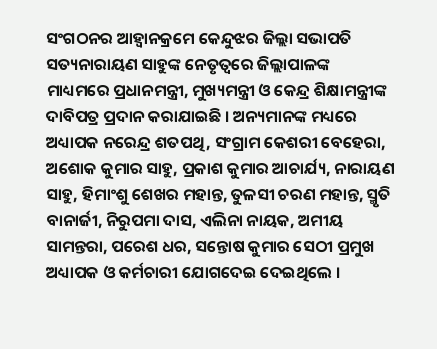ସଂଗଠନର ଆହ୍ୱାନକ୍ରମେ କେନ୍ଦୁଝର ଜିଲ୍ଲା ସଭାପତି ସତ୍ୟନାରାୟଣ ସାହୁଙ୍କ ନେତୃତ୍ୱରେ ଜିଲ୍ଲାପାଳଙ୍କ ମାଧ୍ୟମରେ ପ୍ରଧାନମନ୍ତ୍ରୀ, ମୁଖ୍ୟମନ୍ତ୍ରୀ ଓ କେନ୍ଦ୍ର ଶିକ୍ଷାମନ୍ତ୍ରୀଙ୍କ ଦାବିପତ୍ର ପ୍ରଦାନ କରାଯାଇଛି । ଅନ୍ୟମାନଙ୍କ ମଧ୍ୟରେ ଅଧ୍ୟାପକ ନରେନ୍ଦ୍ର ଶତପଥି, ସଂଗ୍ରାମ କେଶରୀ ବେହେରା, ଅଶୋକ କୁମାର ସାହୁ, ପ୍ରକାଶ କୁମାର ଆଚାର୍ଯ୍ୟ, ନାରାୟଣ ସାହୁ, ହିମାଂଶୁ ଶେଖର ମହାନ୍ତ, ତୁଳସୀ ଚରଣ ମହାନ୍ତ, ସ୍ମୃତି ବାନାର୍ଜୀ, ନିରୁପମା ଦାସ, ଏଲିନା ନାୟକ, ଅମୀୟ ସାମନ୍ତରା, ପରେଶ ଧର, ସନ୍ତୋଷ କୁମାର ସେଠୀ ପ୍ରମୁଖ ଅଧ୍ୟାପକ ଓ କର୍ମଚାରୀ ଯୋଗଦେଇ ଦେଇଥିଲେ ।